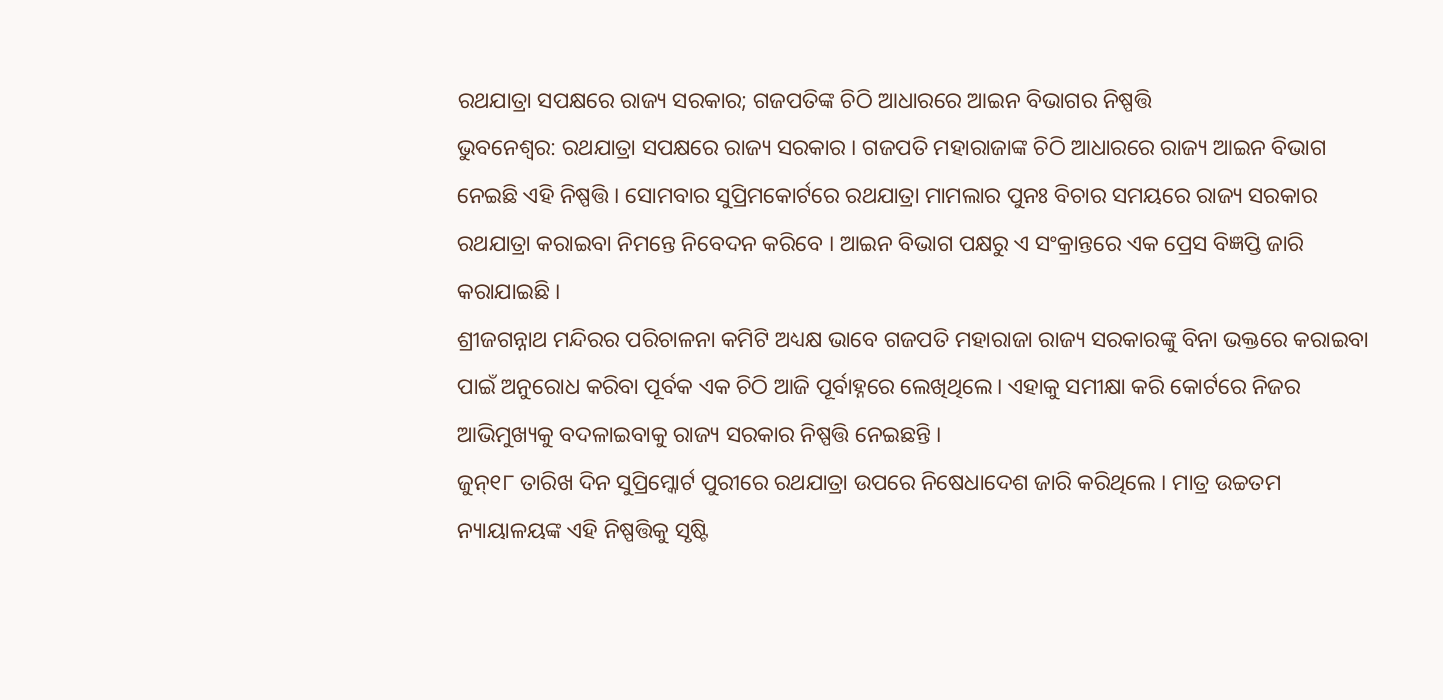ରଥଯାତ୍ରା ସପକ୍ଷରେ ରାଜ୍ୟ ସରକାର; ଗଜପତିଙ୍କ ଚିଠି ଆଧାରରେ ଆଇନ ବିଭାଗର ନିଷ୍ପତ୍ତି
ଭୁବନେଶ୍ବର: ରଥଯାତ୍ରା ସପକ୍ଷରେ ରାଜ୍ୟ ସରକାର । ଗଜପତି ମହାରାଜାଙ୍କ ଚିଠି ଆଧାରରେ ରାଜ୍ୟ ଆଇନ ବିଭାଗ ନେଇଛି ଏହି ନିଷ୍ପତ୍ତି । ସୋମବାର ସୁପ୍ରିମକୋର୍ଟରେ ରଥଯାତ୍ରା ମାମଲାର ପୁନଃ ବିଚାର ସମୟରେ ରାଜ୍ୟ ସରକାର ରଥଯାତ୍ରା କରାଇବା ନିମନ୍ତେ ନିବେଦନ କରିବେ । ଆଇନ ବିଭାଗ ପକ୍ଷରୁ ଏ ସଂକ୍ରାନ୍ତରେ ଏକ ପ୍ରେସ ବିଜ୍ଞପ୍ତି ଜାରି କରାଯାଇଛି ।
ଶ୍ରୀଜଗନ୍ନାଥ ମନ୍ଦିରର ପରିଚାଳନା କମିଟି ଅଧ୍ୟକ୍ଷ ଭାବେ ଗଜପତି ମହାରାଜା ରାଜ୍ୟ ସରକାରଙ୍କୁ ବିନା ଭକ୍ତରେ କରାଇବା ପାଇଁ ଅନୁରୋଧ କରିବା ପୂର୍ବକ ଏକ ଚିଠି ଆଜି ପୂର୍ବାହ୍ନରେ ଲେଖିଥିଲେ। ଏହାକୁ ସମୀକ୍ଷା କରି କୋର୍ଟରେ ନିଜର ଆଭିମୁଖ୍ୟକୁ ବଦଳାଇବାକୁ ରାଜ୍ୟ ସରକାର ନିଷ୍ପତ୍ତି ନେଇଛନ୍ତି ।
ଜୁନ୍୧୮ ତାରିଖ ଦିନ ସୁପ୍ରିମ୍କୋର୍ଟ ପୁରୀରେ ରଥଯାତ୍ରା ଉପରେ ନିଷେଧାଦେଶ ଜାରି କରିଥିଲେ । ମାତ୍ର ଉଚ୍ଚତମ ନ୍ୟାୟାଳୟଙ୍କ ଏହି ନିଷ୍ପତ୍ତିକୁ ସୃଷ୍ଟି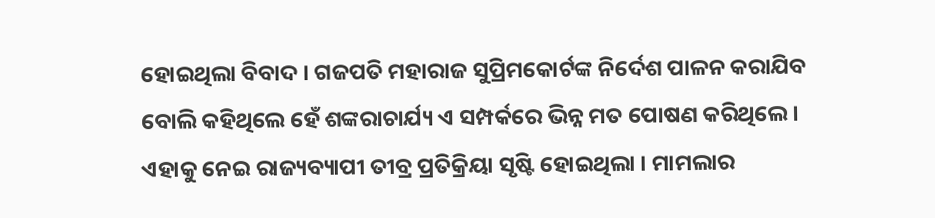ହୋଇଥିଲା ବିବାଦ । ଗଜପତି ମହାରାଜ ସୁପ୍ରିମକୋର୍ଟଙ୍କ ନିର୍ଦେଶ ପାଳନ କରାଯିବ ବୋଲି କହିଥିଲେ ହେଁ ଶଙ୍କରାଚାର୍ଯ୍ୟ ଏ ସମ୍ପର୍କରେ ଭିନ୍ନ ମତ ପୋଷଣ କରିଥିଲେ । ଏହାକୁ ନେଇ ରାଜ୍ୟବ୍ୟାପୀ ତୀବ୍ର ପ୍ରତିକ୍ରିୟା ସୃଷ୍ଟି ହୋଇଥିଲା । ମାମଲାର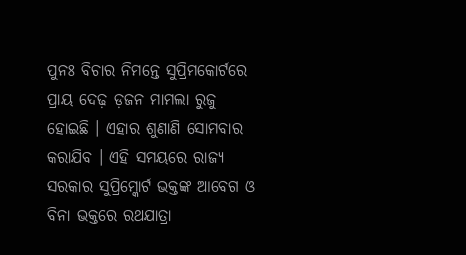ପୁନଃ ବିଚାର ନିମନ୍ତେ ସୁପ୍ରିମକୋର୍ଟରେ ପ୍ରାୟ ଦେଢ଼ ଡ଼ଜନ ମାମଲା ରୁଜୁ ହୋଇଛି । ଏହାର ଶୁଣାଣି ସୋମବାର କରାଯିବ । ଏହି ସମୟରେ ରାଜ୍ୟ ସରକାର ସୁପ୍ରିମ୍କୋର୍ଟ ଭକ୍ତଙ୍କ ଆବେଗ ଓ ବିନା ଭକ୍ତରେ ରଥଯାତ୍ରା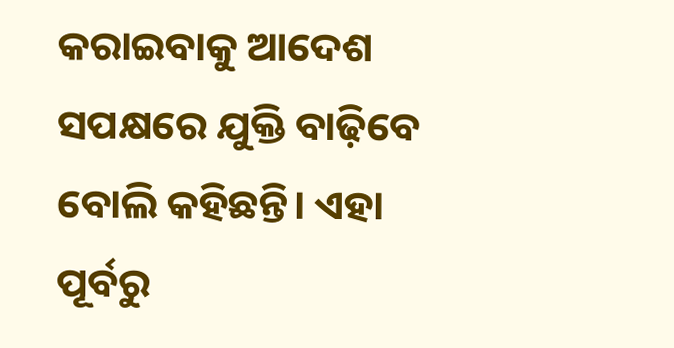କରାଇବାକୁ ଆଦେଶ ସପକ୍ଷରେ ଯୁକ୍ତି ବାଢ଼ିବେ ବୋଲି କହିଛନ୍ତି। ଏହା ପୂର୍ବରୁ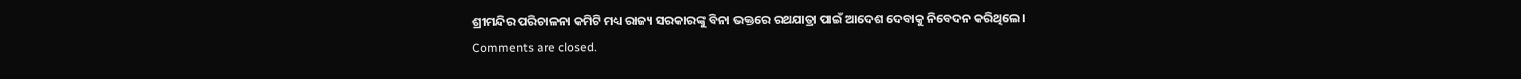ଶ୍ରୀମନ୍ଦିର ପରିଚାଳନା କମିଟି ମଧ୍ୟ ରାଜ୍ୟ ସରକାରଙ୍କୁ ବିନା ଭକ୍ତରେ ରଥଯାତ୍ରା ପାଇଁ ଆଦେଶ ଦେବାକୁ ନିବେଦନ କରିଥିଲେ।
Comments are closed.